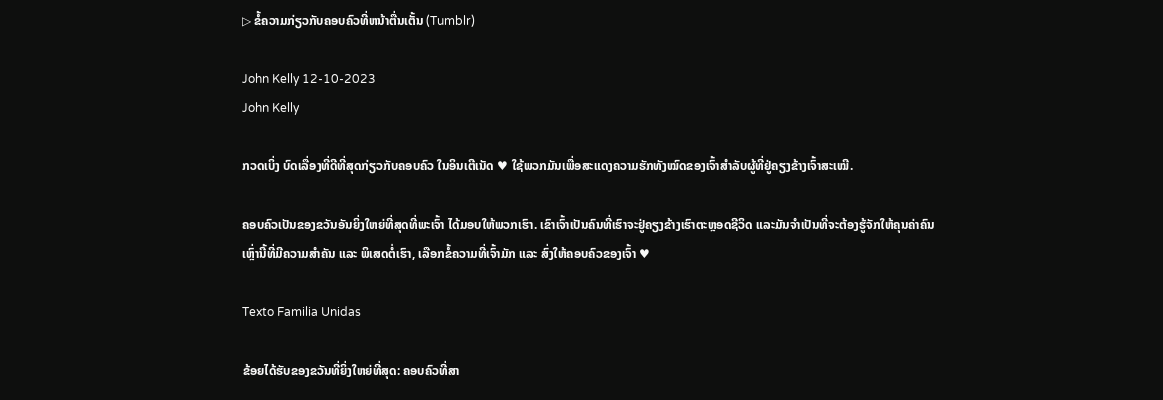▷ ຂໍ້ຄວາມກ່ຽວກັບຄອບຄົວທີ່ຫນ້າຕື່ນເຕັ້ນ (Tumblr)

John Kelly 12-10-2023
John Kelly

ກວດເບິ່ງ ບົດເລື່ອງທີ່ດີທີ່ສຸດກ່ຽວກັບຄອບຄົວ ໃນອິນເຕີເນັດ ♥ ໃຊ້ພວກມັນເພື່ອສະແດງຄວາມຮັກທັງໝົດຂອງເຈົ້າສຳລັບຜູ້ທີ່ຢູ່ຄຽງຂ້າງເຈົ້າສະເໝີ.

ຄອບຄົວເປັນຂອງຂວັນອັນຍິ່ງໃຫຍ່ທີ່ສຸດທີ່ພະເຈົ້າ ໄດ້ມອບໃຫ້ພວກເຮົາ. ເຂົາເຈົ້າເປັນຄົນທີ່ເຮົາຈະຢູ່ຄຽງຂ້າງເຮົາຕະຫຼອດຊີວິດ ແລະມັນຈຳເປັນທີ່ຈະຕ້ອງຮູ້ຈັກໃຫ້ຄຸນຄ່າຄົນເຫຼົ່ານີ້ທີ່ມີຄວາມສຳຄັນ ແລະ ພິເສດຕໍ່ເຮົາ, ເລືອກຂໍ້ຄວາມທີ່ເຈົ້າມັກ ແລະ ສົ່ງໃຫ້ຄອບຄົວຂອງເຈົ້າ ♥

Texto Familia Unidas

ຂ້ອຍໄດ້ຮັບຂອງຂວັນທີ່ຍິ່ງໃຫຍ່ທີ່ສຸດ: ຄອບຄົວທີ່ສາ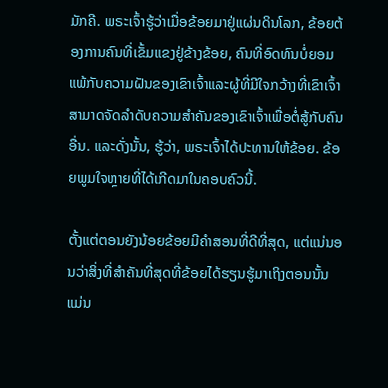ມັກຄີ. ພຣະເຈົ້າຮູ້ວ່າເມື່ອຂ້ອຍມາຢູ່ແຜ່ນດິນໂລກ, ຂ້ອຍຕ້ອງການຄົນທີ່ເຂັ້ມແຂງຢູ່ຂ້າງຂ້ອຍ, ຄົນທີ່ອົດທົນບໍ່ຍອມແພ້ກັບຄວາມຝັນຂອງເຂົາເຈົ້າແລະຜູ້ທີ່ມີໃຈກວ້າງທີ່ເຂົາເຈົ້າສາມາດຈັດລໍາດັບຄວາມສໍາຄັນຂອງເຂົາເຈົ້າເພື່ອຕໍ່ສູ້ກັບຄົນອື່ນ. ແລະດັ່ງນັ້ນ, ຮູ້ວ່າ, ພຣະເຈົ້າໄດ້ປະທານໃຫ້ຂ້ອຍ. ຂ້ອຍພູມໃຈຫຼາຍທີ່ໄດ້ເກີດມາໃນຄອບຄົວນີ້.

ຕັ້ງແຕ່ຕອນຍັງນ້ອຍຂ້ອຍມີຄຳສອນທີ່ດີທີ່ສຸດ, ແຕ່ແນ່ນອນວ່າສິ່ງທີ່ສຳຄັນທີ່ສຸດທີ່ຂ້ອຍໄດ້ຮຽນຮູ້ມາເຖິງຕອນນັ້ນແມ່ນ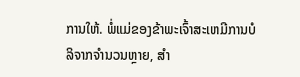ການໃຫ້. ພໍ່ແມ່ຂອງຂ້າພະເຈົ້າສະເຫມີການບໍລິຈາກຈໍານວນຫຼາຍ, ສໍາ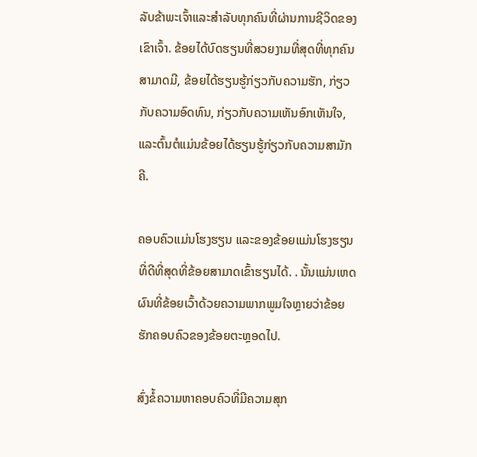ລັບຂ້າພະເຈົ້າແລະສໍາລັບທຸກຄົນທີ່ຜ່ານການຊີວິດຂອງເຂົາເຈົ້າ. ຂ້ອຍໄດ້ບົດຮຽນທີ່ສວຍງາມທີ່ສຸດທີ່ທຸກຄົນສາມາດມີ, ຂ້ອຍໄດ້ຮຽນຮູ້ກ່ຽວກັບຄວາມຮັກ, ກ່ຽວກັບຄວາມອົດທົນ, ກ່ຽວກັບຄວາມເຫັນອົກເຫັນໃຈ, ແລະຕົ້ນຕໍແມ່ນຂ້ອຍໄດ້ຮຽນຮູ້ກ່ຽວກັບຄວາມສາມັກຄີ.

ຄອບຄົວແມ່ນໂຮງຮຽນ ແລະຂອງຂ້ອຍແມ່ນໂຮງຮຽນທີ່ດີທີ່ສຸດທີ່ຂ້ອຍສາມາດເຂົ້າຮຽນໄດ້. . ນັ້ນແມ່ນເຫດຜົນທີ່ຂ້ອຍເວົ້າດ້ວຍຄວາມພາກພູມໃຈຫຼາຍວ່າຂ້ອຍຮັກຄອບຄົວຂອງຂ້ອຍຕະຫຼອດໄປ.

ສົ່ງຂໍ້ຄວາມຫາຄອບຄົວທີ່ມີຄວາມສຸກ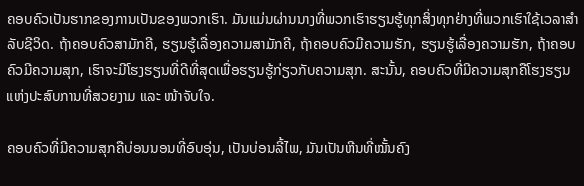ຄອບຄົວເປັນຮາກຂອງການເປັນຂອງພວກເຮົາ. ມັນແມ່ນຜ່ານນາງທີ່ພວກເຮົາຮຽນຮູ້ທຸກສິ່ງທຸກຢ່າງທີ່ພວກເຮົາໃຊ້ເວລາສໍາລັບຊີວິດ. ຖ້າຄອບຄົວສາມັກຄີ, ຮຽນຮູ້ເລື່ອງຄວາມສາມັກຄີ, ຖ້າຄອບຄົວມີຄວາມຮັກ, ຮຽນຮູ້ເລື່ອງຄວາມຮັກ, ຖ້າຄອບຄົວມີຄວາມສຸກ, ເຮົາຈະມີໂຮງຮຽນທີ່ດີທີ່ສຸດເພື່ອຮຽນຮູ້ກ່ຽວກັບຄວາມສຸກ. ສະນັ້ນ, ຄອບຄົວທີ່ມີຄວາມສຸກຄືໂຮງຮຽນແຫ່ງປະສົບການທີ່ສວຍງາມ ແລະ ໜ້າຈັບໃຈ.

ຄອບຄົວທີ່ມີຄວາມສຸກຄືບ່ອນນອນທີ່ອົບອຸ່ນ, ເປັນບ່ອນລີ້ໄພ, ມັນເປັນຫີນທີ່ໝັ້ນຄົງ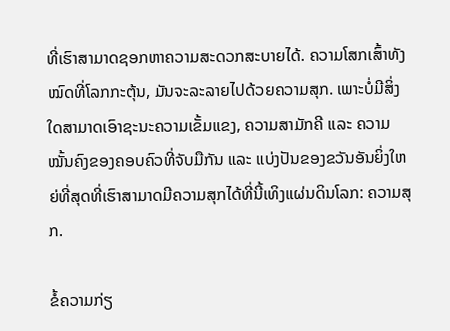ທີ່ເຮົາສາມາດຊອກຫາຄວາມສະດວກສະບາຍໄດ້. ຄວາມໂສກເສົ້າທັງໝົດທີ່ໂລກກະຕຸ້ນ, ມັນຈະລະລາຍໄປດ້ວຍຄວາມສຸກ. ເພາະບໍ່ມີສິ່ງໃດສາມາດເອົາຊະນະຄວາມເຂັ້ມແຂງ, ຄວາມສາມັກຄີ ແລະ ຄວາມໝັ້ນຄົງຂອງຄອບຄົວທີ່ຈັບມືກັນ ແລະ ແບ່ງປັນຂອງຂວັນອັນຍິ່ງໃຫຍ່ທີ່ສຸດທີ່ເຮົາສາມາດມີຄວາມສຸກໄດ້ທີ່ນີ້ເທິງແຜ່ນດິນໂລກ: ຄວາມສຸກ.

ຂໍ້ຄວາມກ່ຽ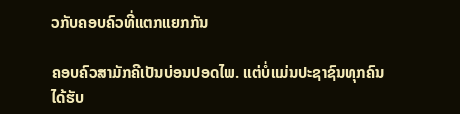ວກັບຄອບຄົວທີ່ແຕກແຍກກັນ

ຄອບຄົວສາມັກຄີເປັນບ່ອນປອດໄພ. ແຕ່ບໍ່ແມ່ນປະຊາຊົນທຸກຄົນໄດ້ຮັບ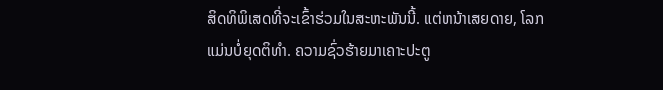ສິດທິພິເສດທີ່ຈະເຂົ້າຮ່ວມໃນສະຫະພັນນີ້. ແຕ່ຫນ້າເສຍດາຍ, ໂລກແມ່ນບໍ່ຍຸດຕິທໍາ. ຄວາມຊົ່ວຮ້າຍມາເຄາະປະຕູ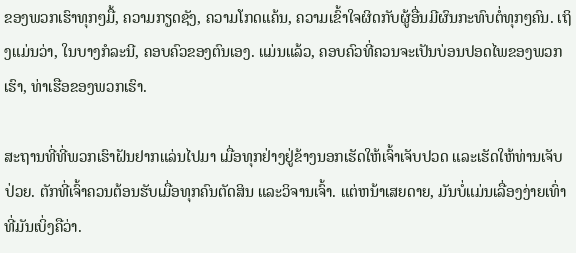ຂອງພວກເຮົາທຸກໆມື້, ຄວາມກຽດຊັງ, ຄວາມໂກດແຄ້ນ, ຄວາມເຂົ້າໃຈຜິດກັບຜູ້ອື່ນມີຜົນກະທົບຕໍ່ທຸກໆຄົນ. ເຖິງແມ່ນວ່າ, ໃນບາງກໍລະນີ, ຄອບຄົວຂອງຕົນເອງ. ແມ່ນແລ້ວ, ຄອບຄົວທີ່ຄວນຈະເປັນບ່ອນປອດໄພຂອງພວກເຮົາ, ທ່າເຮືອຂອງພວກເຮົາ.

ສະຖານທີ່ທີ່ພວກເຮົາຝັນຢາກແລ່ນໄປມາ ເມື່ອທຸກຢ່າງຢູ່ຂ້າງນອກເຮັດໃຫ້ເຈົ້າເຈັບປວດ ແລະເຮັດໃຫ້ທ່ານເຈັບປ່ວຍ. ຕັກທີ່ເຈົ້າຄວນຕ້ອນຮັບເມື່ອທຸກຄົນຕັດສິນ ແລະວິຈານເຈົ້າ. ແຕ່ຫນ້າເສຍດາຍ, ມັນບໍ່ແມ່ນເລື່ອງງ່າຍເທົ່າທີ່ມັນເບິ່ງຄືວ່າ.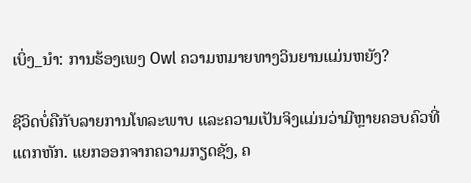ເບິ່ງ_ນຳ: ການຮ້ອງເພງ Owl ຄວາມຫມາຍທາງວິນຍານແມ່ນຫຍັງ?

ຊີວິດບໍ່ຄືກັບລາຍການໂທລະພາບ ແລະຄວາມເປັນຈິງແມ່ນວ່າມີຫຼາຍຄອບຄົວທີ່ແຕກຫັກ. ແຍກອອກຈາກຄວາມກຽດຊັງ, ຄ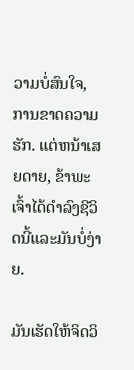ວາມບໍ່ສົນໃຈ, ການຂາດຄວາມຮັກ. ແຕ່ຫນ້າເສຍດາຍ, ຂ້າພະເຈົ້າໄດ້ດໍາລົງຊີວິດນີ້ແລະມັນບໍ່ງ່າຍ.

ມັນເຮັດໃຫ້ຈິດວິ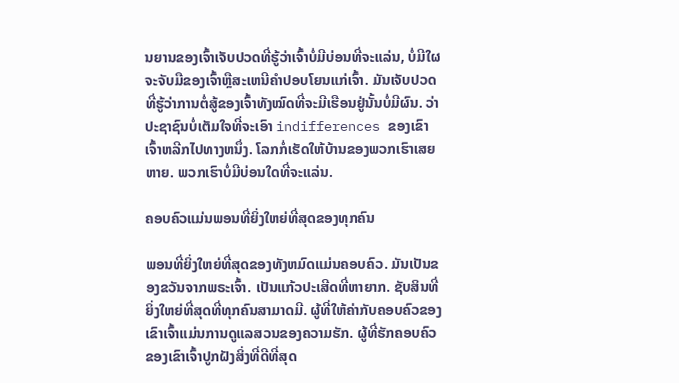ນຍານຂອງເຈົ້າເຈັບປວດທີ່ຮູ້ວ່າເຈົ້າບໍ່ມີບ່ອນທີ່ຈະແລ່ນ, ບໍ່ມີໃຜຈະຈັບມືຂອງເຈົ້າຫຼືສະເຫນີຄໍາປອບໂຍນແກ່ເຈົ້າ. ມັນເຈັບປວດທີ່ຮູ້ວ່າການຕໍ່ສູ້ຂອງເຈົ້າທັງໝົດທີ່ຈະມີເຮືອນຢູ່ນັ້ນບໍ່ມີຜົນ. ວ່າປະຊາຊົນບໍ່ເຕັມໃຈທີ່ຈະເອົາ indifferences ຂອງເຂົາເຈົ້າຫລີກໄປທາງຫນຶ່ງ. ໂລກກໍ່ເຮັດໃຫ້ບ້ານຂອງພວກເຮົາເສຍຫາຍ. ພວກເຮົາບໍ່ມີບ່ອນໃດທີ່ຈະແລ່ນ.

ຄອບຄົວແມ່ນພອນທີ່ຍິ່ງໃຫຍ່ທີ່ສຸດຂອງທຸກຄົນ

ພອນທີ່ຍິ່ງໃຫຍ່ທີ່ສຸດຂອງທັງຫມົດແມ່ນຄອບຄົວ. ມັນເປັນຂອງຂວັນຈາກພຣະເຈົ້າ. ເປັນແກ້ວປະເສີດທີ່ຫາຍາກ. ຊັບສິນທີ່ຍິ່ງໃຫຍ່ທີ່ສຸດທີ່ທຸກຄົນສາມາດມີ. ຜູ້ທີ່ໃຫ້ຄ່າກັບຄອບຄົວຂອງເຂົາເຈົ້າແມ່ນການດູແລສວນຂອງຄວາມຮັກ. ຜູ້ທີ່ຮັກຄອບຄົວຂອງເຂົາເຈົ້າປູກຝັງສິ່ງທີ່ດີທີ່ສຸດ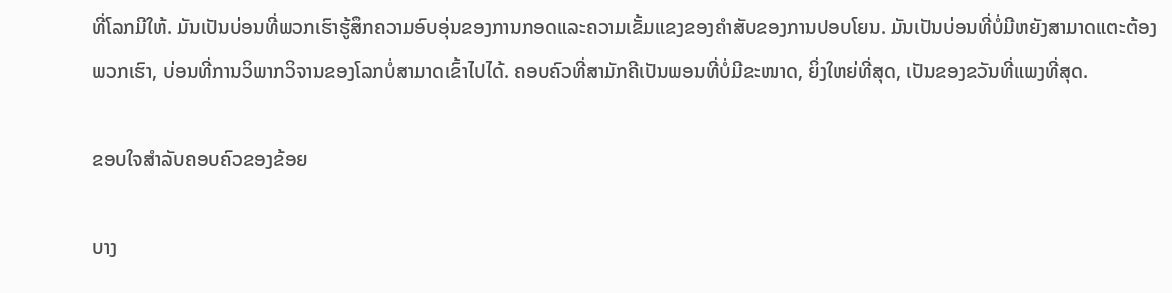ທີ່ໂລກມີໃຫ້. ມັນເປັນບ່ອນທີ່ພວກເຮົາຮູ້ສຶກຄວາມອົບອຸ່ນຂອງການກອດແລະຄວາມເຂັ້ມແຂງຂອງຄໍາສັບຂອງການປອບໂຍນ. ມັນເປັນບ່ອນທີ່ບໍ່ມີຫຍັງສາມາດແຕະຕ້ອງພວກເຮົາ, ບ່ອນທີ່ການວິພາກວິຈານຂອງໂລກບໍ່ສາມາດເຂົ້າໄປໄດ້. ຄອບຄົວທີ່ສາມັກຄີເປັນພອນທີ່ບໍ່ມີຂະໜາດ, ຍິ່ງໃຫຍ່ທີ່ສຸດ, ເປັນຂອງຂວັນທີ່ແພງທີ່ສຸດ.

ຂອບໃຈສຳລັບຄອບຄົວຂອງຂ້ອຍ

ບາງ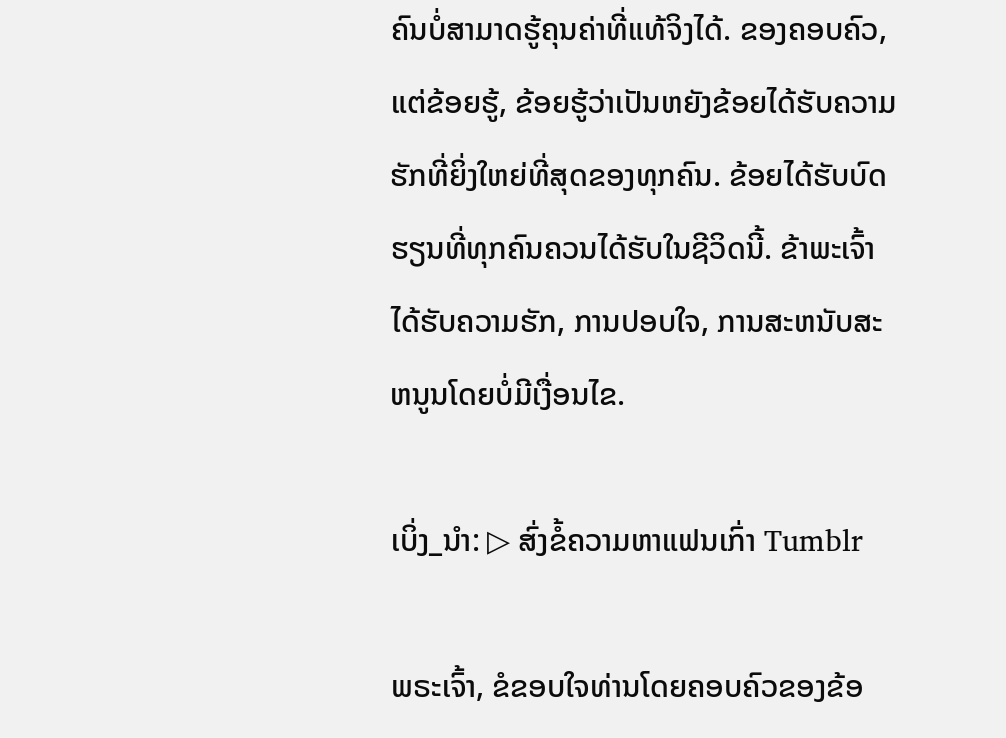ຄົນບໍ່ສາມາດຮູ້ຄຸນຄ່າທີ່ແທ້ຈິງໄດ້. ຂອງຄອບຄົວ, ແຕ່ຂ້ອຍຮູ້, ຂ້ອຍຮູ້ວ່າເປັນຫຍັງຂ້ອຍໄດ້ຮັບຄວາມຮັກທີ່ຍິ່ງໃຫຍ່ທີ່ສຸດຂອງທຸກຄົນ. ຂ້ອຍໄດ້ຮັບບົດຮຽນທີ່ທຸກຄົນຄວນໄດ້ຮັບໃນຊີວິດນີ້. ຂ້າພະເຈົ້າໄດ້ຮັບຄວາມຮັກ, ການປອບໃຈ, ການສະຫນັບສະຫນູນໂດຍບໍ່ມີເງື່ອນໄຂ.

ເບິ່ງ_ນຳ: ▷ ສົ່ງຂໍ້ຄວາມຫາແຟນເກົ່າ Tumblr

ພຣະເຈົ້າ, ຂໍຂອບໃຈທ່ານໂດຍຄອບຄົວຂອງຂ້ອ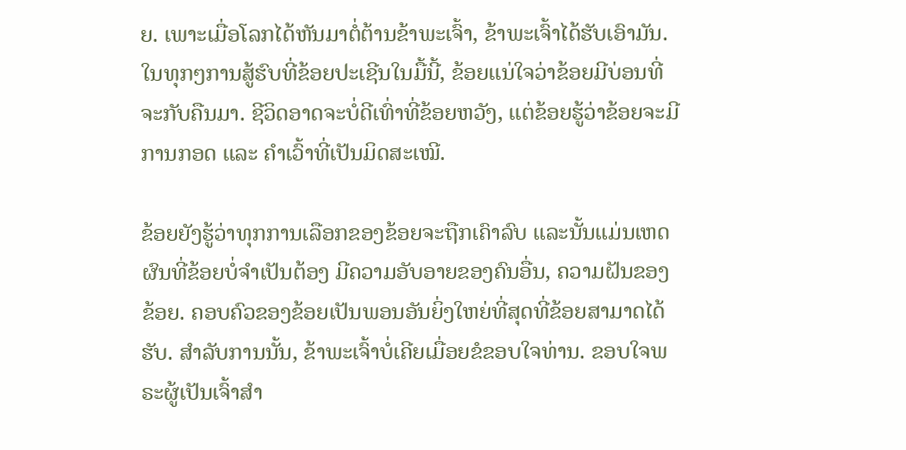ຍ. ເພາະເມື່ອໂລກໄດ້ຫັນມາຕໍ່ຕ້ານຂ້າພະເຈົ້າ, ຂ້າພະເຈົ້າໄດ້ຮັບເອົາມັນ. ໃນທຸກໆການສູ້ຮົບທີ່ຂ້ອຍປະເຊີນໃນມື້ນີ້, ຂ້ອຍແນ່ໃຈວ່າຂ້ອຍມີບ່ອນທີ່ຈະກັບຄືນມາ. ຊີວິດອາດຈະບໍ່ດີເທົ່າທີ່ຂ້ອຍຫວັງ, ແຕ່ຂ້ອຍຮູ້ວ່າຂ້ອຍຈະມີການກອດ ແລະ ຄໍາເວົ້າທີ່ເປັນມິດສະເໝີ.

ຂ້ອຍຍັງຮູ້ວ່າທຸກການເລືອກຂອງຂ້ອຍຈະຖືກເຄົາລົບ ແລະນັ້ນແມ່ນເຫດຜົນທີ່ຂ້ອຍບໍ່ຈໍາເປັນຕ້ອງ ມີຄວາມອັບອາຍຂອງຄົນອື່ນ, ຄວາມຝັນຂອງຂ້ອຍ. ຄອບຄົວຂອງຂ້ອຍເປັນພອນອັນຍິ່ງໃຫຍ່ທີ່ສຸດທີ່ຂ້ອຍສາມາດໄດ້ຮັບ. ສໍາລັບການນັ້ນ, ຂ້າພະເຈົ້າບໍ່ເຄີຍເມື່ອຍຂໍຂອບໃຈທ່ານ. ຂອບໃຈພຣະຜູ້ເປັນເຈົ້າສໍາ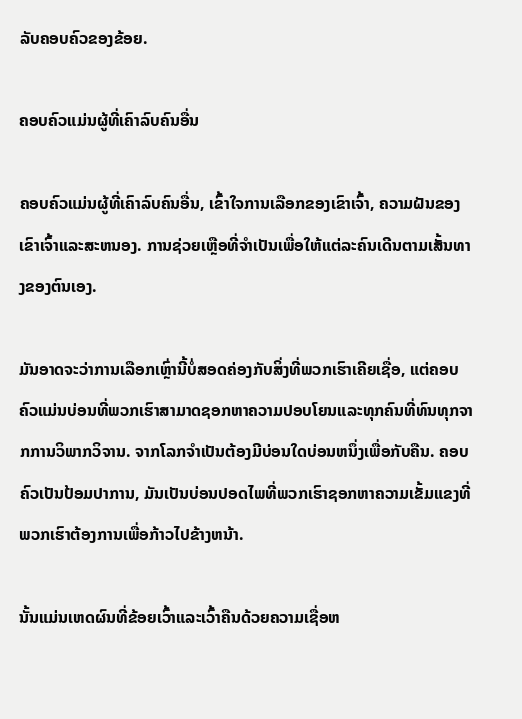ລັບຄອບຄົວຂອງຂ້ອຍ.

ຄອບຄົວແມ່ນຜູ້ທີ່ເຄົາລົບຄົນອື່ນ

ຄອບຄົວແມ່ນຜູ້ທີ່ເຄົາລົບຄົນອື່ນ, ເຂົ້າໃຈການເລືອກຂອງເຂົາເຈົ້າ, ຄວາມຝັນຂອງເຂົາເຈົ້າແລະສະຫນອງ. ການຊ່ວຍເຫຼືອທີ່ຈໍາເປັນເພື່ອໃຫ້ແຕ່ລະຄົນເດີນຕາມເສັ້ນທາງຂອງຕົນເອງ.

ມັນອາດຈະວ່າການເລືອກເຫຼົ່ານີ້ບໍ່ສອດຄ່ອງກັບສິ່ງທີ່ພວກເຮົາເຄີຍເຊື່ອ, ແຕ່ຄອບຄົວແມ່ນບ່ອນທີ່ພວກເຮົາສາມາດຊອກຫາຄວາມປອບໂຍນແລະທຸກຄົນທີ່ທົນທຸກຈາກການວິພາກວິຈານ. ຈາກໂລກຈໍາເປັນຕ້ອງມີບ່ອນໃດບ່ອນຫນຶ່ງເພື່ອກັບຄືນ. ຄອບຄົວເປັນປ້ອມປາການ, ມັນເປັນບ່ອນປອດໄພທີ່ພວກເຮົາຊອກຫາຄວາມເຂັ້ມແຂງທີ່ພວກເຮົາຕ້ອງການເພື່ອກ້າວໄປຂ້າງຫນ້າ.

ນັ້ນແມ່ນເຫດຜົນທີ່ຂ້ອຍເວົ້າແລະເວົ້າຄືນດ້ວຍຄວາມເຊື່ອຫ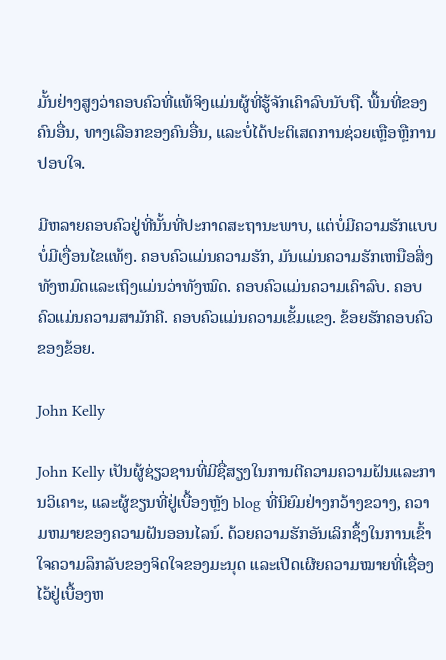ມັ້ນຢ່າງສູງວ່າຄອບຄົວທີ່ແທ້ຈິງແມ່ນຜູ້ທີ່ຮູ້ຈັກເຄົາລົບນັບຖື. ພື້ນທີ່ຂອງຄົນອື່ນ, ທາງເລືອກຂອງຄົນອື່ນ, ແລະບໍ່ໄດ້ປະຕິເສດການຊ່ວຍເຫຼືອຫຼືການປອບໃຈ.

ມີຫລາຍຄອບຄົວຢູ່ທີ່ນັ້ນທີ່ປະກາດສະຖານະພາບ, ແຕ່ບໍ່ມີຄວາມຮັກແບບບໍ່ມີເງື່ອນໄຂແທ້ໆ. ຄອບຄົວແມ່ນຄວາມຮັກ, ມັນແມ່ນຄວາມຮັກເຫນືອສິ່ງທັງຫມົດແລະເຖິງແມ່ນວ່າທັງໝົດ. ຄອບຄົວແມ່ນຄວາມເຄົາລົບ. ຄອບຄົວແມ່ນຄວາມສາມັກຄີ. ຄອບຄົວແມ່ນຄວາມເຂັ້ມແຂງ. ຂ້ອຍຮັກຄອບຄົວຂອງຂ້ອຍ.

John Kelly

John Kelly ເປັນຜູ້ຊ່ຽວຊານທີ່ມີຊື່ສຽງໃນການຕີຄວາມຄວາມຝັນແລະການວິເຄາະ, ແລະຜູ້ຂຽນທີ່ຢູ່ເບື້ອງຫຼັງ blog ທີ່ນິຍົມຢ່າງກວ້າງຂວາງ, ຄວາມຫມາຍຂອງຄວາມຝັນອອນໄລນ໌. ດ້ວຍຄວາມຮັກອັນເລິກຊຶ້ງໃນການເຂົ້າໃຈຄວາມລຶກລັບຂອງຈິດໃຈຂອງມະນຸດ ແລະເປີດເຜີຍຄວາມໝາຍທີ່ເຊື່ອງໄວ້ຢູ່ເບື້ອງຫ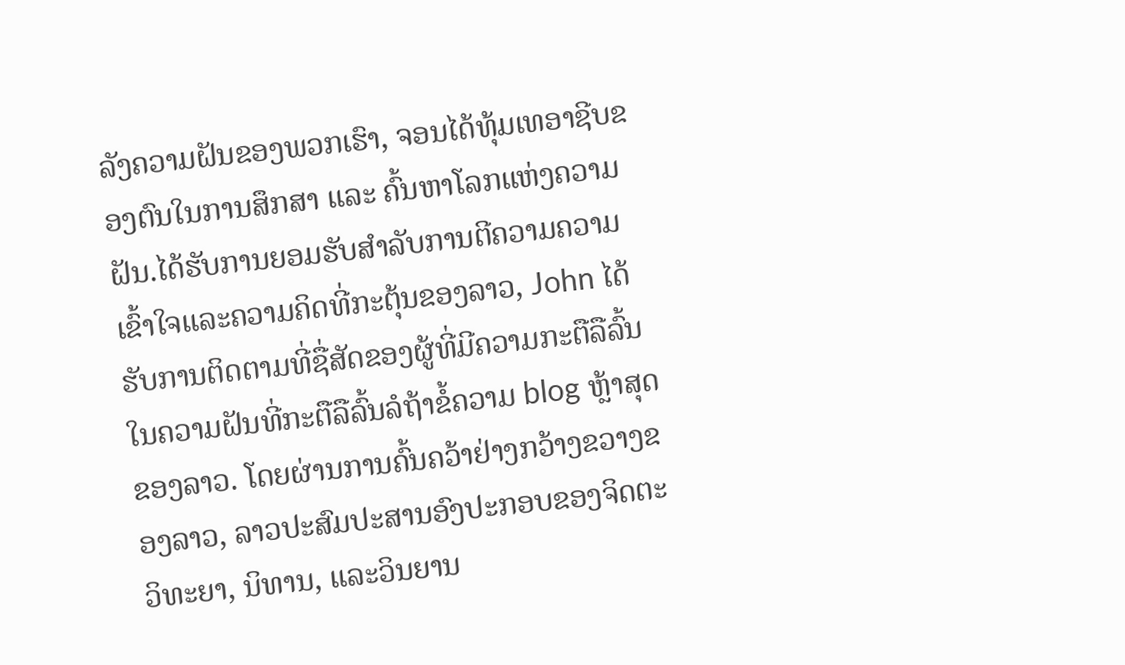ລັງຄວາມຝັນຂອງພວກເຮົາ, ຈອນໄດ້ທຸ້ມເທອາຊີບຂອງຕົນໃນການສຶກສາ ແລະ ຄົ້ນຫາໂລກແຫ່ງຄວາມຝັນ.ໄດ້ຮັບການຍອມຮັບສໍາລັບການຕີຄວາມຄວາມເຂົ້າໃຈແລະຄວາມຄິດທີ່ກະຕຸ້ນຂອງລາວ, John ໄດ້ຮັບການຕິດຕາມທີ່ຊື່ສັດຂອງຜູ້ທີ່ມີຄວາມກະຕືລືລົ້ນໃນຄວາມຝັນທີ່ກະຕືລືລົ້ນລໍຖ້າຂໍ້ຄວາມ blog ຫຼ້າສຸດຂອງລາວ. ໂດຍຜ່ານການຄົ້ນຄວ້າຢ່າງກວ້າງຂວາງຂອງລາວ, ລາວປະສົມປະສານອົງປະກອບຂອງຈິດຕະວິທະຍາ, ນິທານ, ແລະວິນຍານ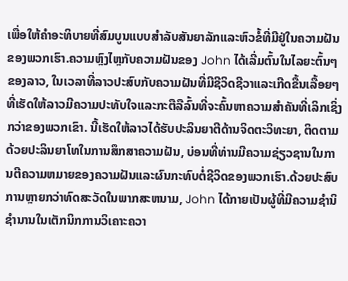ເພື່ອໃຫ້ຄໍາອະທິບາຍທີ່ສົມບູນແບບສໍາລັບສັນຍາລັກແລະຫົວຂໍ້ທີ່ມີຢູ່ໃນຄວາມຝັນຂອງພວກເຮົາ.ຄວາມຫຼົງໄຫຼກັບຄວາມຝັນຂອງ John ໄດ້ເລີ່ມຕົ້ນໃນໄລຍະຕົ້ນໆຂອງລາວ, ໃນເວລາທີ່ລາວປະສົບກັບຄວາມຝັນທີ່ມີຊີວິດຊີວາແລະເກີດຂື້ນເລື້ອຍໆທີ່ເຮັດໃຫ້ລາວມີຄວາມປະທັບໃຈແລະກະຕືລືລົ້ນທີ່ຈະຄົ້ນຫາຄວາມສໍາຄັນທີ່ເລິກເຊິ່ງກວ່າຂອງພວກເຂົາ. ນີ້ເຮັດໃຫ້ລາວໄດ້ຮັບປະລິນຍາຕີດ້ານຈິດຕະວິທະຍາ, ຕິດຕາມດ້ວຍປະລິນຍາໂທໃນການສຶກສາຄວາມຝັນ, ບ່ອນທີ່ທ່ານມີຄວາມຊ່ຽວຊານໃນການຕີຄວາມຫມາຍຂອງຄວາມຝັນແລະຜົນກະທົບຕໍ່ຊີວິດຂອງພວກເຮົາ.ດ້ວຍປະສົບການຫຼາຍກວ່າທົດສະວັດໃນພາກສະຫນາມ, John ໄດ້ກາຍເປັນຜູ້ທີ່ມີຄວາມຊໍານິຊໍານານໃນເຕັກນິກການວິເຄາະຄວາ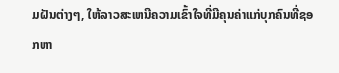ມຝັນຕ່າງໆ, ໃຫ້ລາວສະເຫນີຄວາມເຂົ້າໃຈທີ່ມີຄຸນຄ່າແກ່ບຸກຄົນທີ່ຊອກຫາ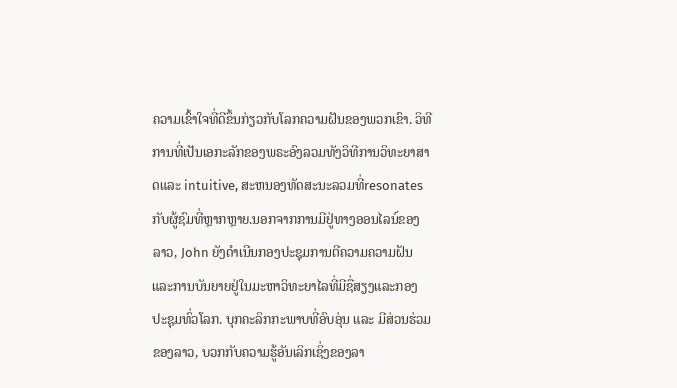ຄວາມເຂົ້າໃຈທີ່ດີຂຶ້ນກ່ຽວກັບໂລກຄວາມຝັນຂອງພວກເຂົາ. ວິທີການທີ່ເປັນເອກະລັກຂອງພຣະອົງລວມທັງວິທີການວິທະຍາສາດແລະ intuitive, ສະຫນອງທັດສະນະລວມທີ່resonates ກັບຜູ້ຊົມທີ່ຫຼາກຫຼາຍ.ນອກຈາກການມີຢູ່ທາງອອນໄລນ໌ຂອງລາວ, John ຍັງດໍາເນີນກອງປະຊຸມການຕີຄວາມຄວາມຝັນແລະການບັນຍາຍຢູ່ໃນມະຫາວິທະຍາໄລທີ່ມີຊື່ສຽງແລະກອງປະຊຸມທົ່ວໂລກ. ບຸກຄະລິກກະພາບທີ່ອົບອຸ່ນ ແລະ ມີສ່ວນຮ່ວມຂອງລາວ, ບວກກັບຄວາມຮູ້ອັນເລິກເຊິ່ງຂອງລາ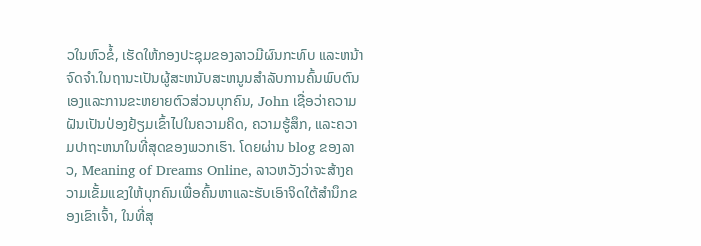ວໃນຫົວຂໍ້, ເຮັດໃຫ້ກອງປະຊຸມຂອງລາວມີຜົນກະທົບ ແລະຫນ້າຈົດຈໍາ.ໃນຖານະເປັນຜູ້ສະຫນັບສະຫນູນສໍາລັບການຄົ້ນພົບຕົນເອງແລະການຂະຫຍາຍຕົວສ່ວນບຸກຄົນ, John ເຊື່ອວ່າຄວາມຝັນເປັນປ່ອງຢ້ຽມເຂົ້າໄປໃນຄວາມຄິດ, ຄວາມຮູ້ສຶກ, ແລະຄວາມປາຖະຫນາໃນທີ່ສຸດຂອງພວກເຮົາ. ໂດຍຜ່ານ blog ຂອງລາວ, Meaning of Dreams Online, ລາວຫວັງວ່າຈະສ້າງຄວາມເຂັ້ມແຂງໃຫ້ບຸກຄົນເພື່ອຄົ້ນຫາແລະຮັບເອົາຈິດໃຕ້ສໍານຶກຂອງເຂົາເຈົ້າ, ໃນທີ່ສຸ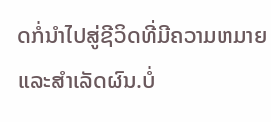ດກໍ່ນໍາໄປສູ່ຊີວິດທີ່ມີຄວາມຫມາຍແລະສໍາເລັດຜົນ.ບໍ່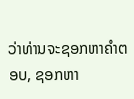ວ່າທ່ານຈະຊອກຫາຄໍາຕອບ, ຊອກຫາ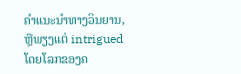ຄໍາແນະນໍາທາງວິນຍານ, ຫຼືພຽງແຕ່ intrigued ໂດຍໂລກຂອງຄ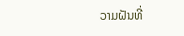ວາມຝັນທີ່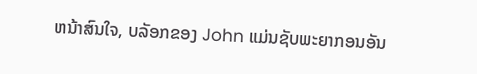ຫນ້າສົນໃຈ, ບລັອກຂອງ John ແມ່ນຊັບພະຍາກອນອັນ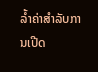ລ້ຳຄ່າສໍາລັບການເປີດ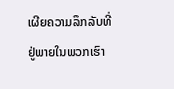ເຜີຍຄວາມລຶກລັບທີ່ຢູ່ພາຍໃນພວກເຮົາ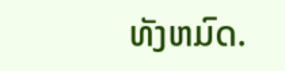ທັງຫມົດ.